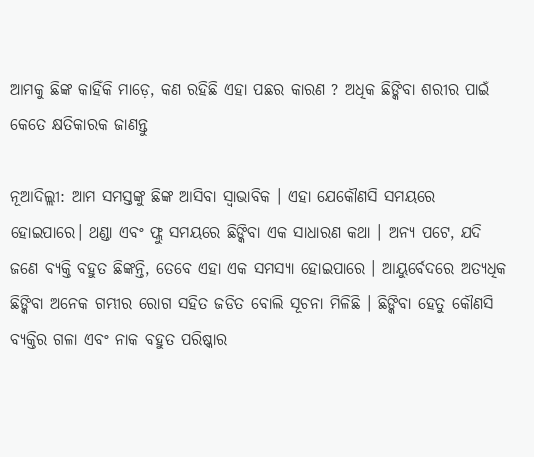ଆମକୁ ଛିଙ୍କ କାହିଁକି ମାଡ଼େ, କଣ ରହିଛି ଏହା ପଛର କାରଣ ? ଅଧିକ ଛିଙ୍କିବା ଶରୀର ପାଇଁ କେତେ କ୍ଷତିକାରକ ଜାଣନ୍ତୁ

ନୂଆଦିଲ୍ଲୀ: ଆମ ସମସ୍ତଙ୍କୁ ଛିଙ୍କ ଆସିବା ସ୍ୱାଭାବିକ । ଏହା ଯେକୌଣସି ସମୟରେ ହୋଇପାରେ। ଥଣ୍ଡା ଏବଂ ଫ୍ଲୁ ସମୟରେ ଛିଙ୍କିବା ଏକ ସାଧାରଣ କଥା । ଅନ୍ୟ ପଟେ, ଯଦି ଜଣେ ବ୍ୟକ୍ତି ବହୁତ ଛିଙ୍କନ୍ତି, ତେବେ ଏହା ଏକ ସମସ୍ୟା ହୋଇପାରେ । ଆୟୁର୍ବେଦରେ ଅତ୍ୟଧିକ ଛିଙ୍କିବା ଅନେକ ଗମ୍ଭୀର ରୋଗ ସହିତ ଜଡିତ ବୋଲି ସୂଚନା ମିଳିଛି । ଛିଙ୍କିବା ହେତୁ କୌଣସି ବ୍ୟକ୍ତିର ଗଳା ଏବଂ ନାକ ବହୁତ ପରିଷ୍କାର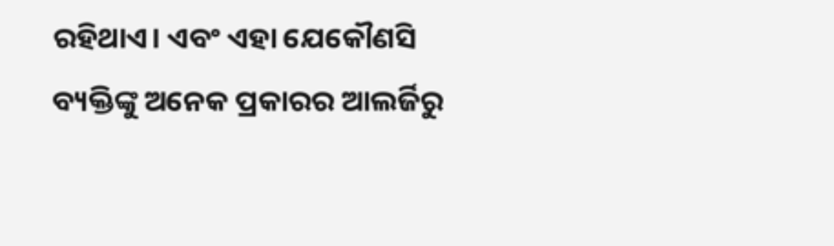ରହିଥାଏ। ଏବଂ ଏହା ଯେକୌଣସି ବ୍ୟକ୍ତିଙ୍କୁ ଅନେକ ପ୍ରକାରର ଆଲର୍ଜିରୁ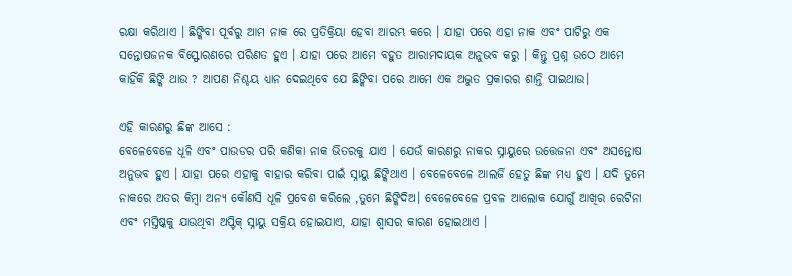ରକ୍ଷା କରିଥାଏ । ଛିଙ୍କିବା ପୂର୍ବରୁ ଆମ ନାକ ରେ ପ୍ରତିକ୍ରିୟା ହେବା ଆରମ୍ଭ କରେ । ଯାହା ପରେ ଏହା ନାକ ଏବଂ ପାଟିରୁ ଏକ ସନ୍ତୋଷଜନକ ବିସ୍ଫୋରଣରେ ପରିଣତ ହୁଏ । ଯାହା ପରେ ଆମେ ବହୁତ ଆରାମଦାୟକ ଅନୁଭବ କରୁ । କିନ୍ତୁ ପ୍ରଶ୍ନ ଉଠେ ଆମେ କାହିଁକି ଛିଙ୍କି ଥାଉ ? ଆପଣ ନିଶ୍ଚୟ ଧ୍ୟାନ ଦେଇଥିବେ ଯେ ଛିଙ୍କିବା ପରେ ଆମେ ଏକ ଅଦ୍ଭୁତ ପ୍ରକାରର ଶାନ୍ତି ପାଇଥାଉ।

ଏହି କାରଣରୁ ଛିଙ୍କ ଆସେ :
ବେଳେବେଳେ ଧୂଳି ଏବଂ ପାଉଡର ପରି କଣିକା ନାକ ଭିତରକୁ ଯାଏ । ଯେଉଁ କାରଣରୁ ନାକର ସ୍ନାୟୁରେ ଉତ୍ତେଜନା ଏବଂ ଅସନ୍ତୋଷ ଅନୁଭବ ହୁଏ । ଯାହା ପରେ ଏହାକୁ ବାହାର କରିବା ପାଇଁ ସ୍ନାୟୁ ଛିଙ୍କିଥାଏ । ବେଳେବେଳେ ଆଲର୍ଜି ହେତୁ ଛିଙ୍କ ମଧ୍ୟ ହୁଏ । ଯଦି ତୁମେ ନାକରେ ଅତର କିମ୍ବା ଅନ୍ୟ କୌଣସି ଧୂଳି ପ୍ରବେଶ କରିଲେ ,ତୁମେ ଛିଙ୍କିଦିଅ। ବେଳେବେଳେ ପ୍ରବଳ ଆଲୋକ ଯୋଗୁଁ ଆଖିର ରେଟିନା ଏବଂ ମସ୍ତିଷ୍କକୁ ଯାଉଥିବା ଅପ୍ଟିକ୍ ସ୍ନାୟୁ ସକ୍ରିୟ ହୋଇଯାଏ, ଯାହା ଶ୍ୱାସର କାରଣ ହୋଇଥାଏ ।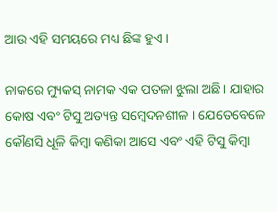ଆଉ ଏହି ସମୟରେ ମଧ୍ୟ ଛିଙ୍କ ହୁଏ ।

ନାକରେ ମ୍ୟୁକସ୍ ନାମକ ଏକ ପତଳା ଝୁଲା ଅଛି। ଯାହାର କୋଷ ଏବଂ ଟିସୁ ଅତ୍ୟନ୍ତ ସମ୍ବେଦନଶୀଳ । ଯେତେବେଳେ କୌଣସି ଧୂଳି କିମ୍ବା କଣିକା ଆସେ ଏବଂ ଏହି ଟିସୁ କିମ୍ବା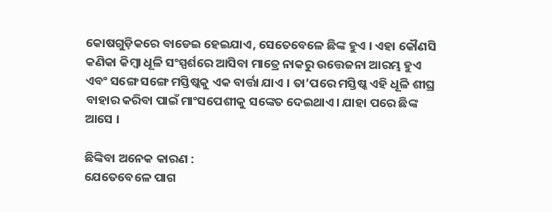କୋଷଗୁଡ଼ିକରେ ବାଡେଇ ହେଇଯାଏ, ସେତେବେଳେ ଛିଙ୍କ ହୁଏ । ଏହା କୌଣସି କଣିକା କିମ୍ବା ଧୂଳି ସଂସ୍ପର୍ଶରେ ଆସିବା ମାତ୍ରେ ନାକରୁ ଉତ୍ତେଜନା ଆରମ୍ଭ ହୁଏ ଏବଂ ସଙ୍ଗେ ସଙ୍ଗେ ମସ୍ତିଷ୍କକୁ ଏକ ବାର୍ତ୍ତା ଯାଏ । ତା’ପରେ ମସ୍ତିଷ୍କ ଏହି ଧୂଳି ଶୀଘ୍ର ବାହାର କରିବା ପାଇଁ ମାଂସପେଶୀକୁ ସଙ୍କେତ ଦେଇଥାଏ। ଯାହା ପରେ ଛିଙ୍କ ଆସେ ।

ଛିଙ୍କିବା ଅନେକ କାରଣ :
ଯେତେବେଳେ ପାଗ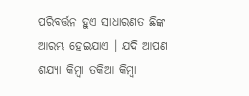ପରିବର୍ତ୍ତନ ହୁଏ ସାଧାରଣତ ଛିଙ୍କ ଆରମ୍ଭ ହେଇଯାଏ । ଯଦି ଆପଣ ଶଯ୍ୟା କିମ୍ବା ତକିଆ କିମ୍ବା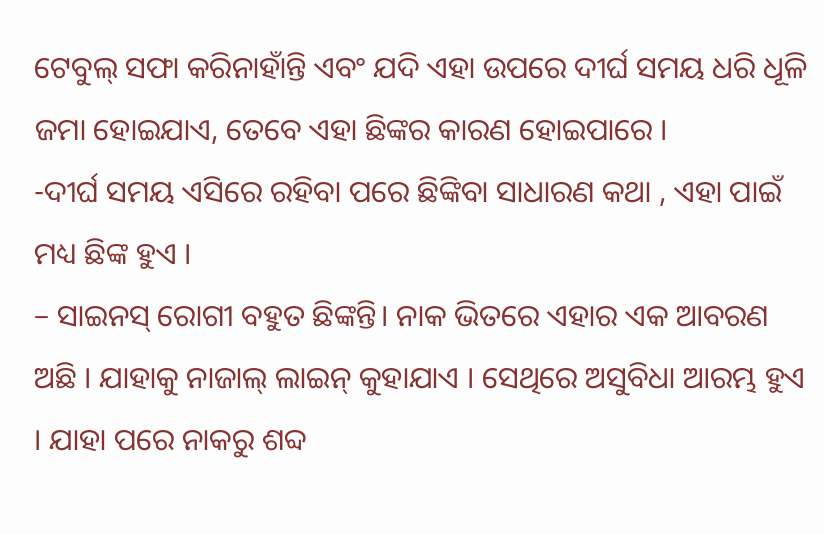ଟେବୁଲ୍ ସଫା କରିନାହାଁନ୍ତି ଏବଂ ଯଦି ଏହା ଉପରେ ଦୀର୍ଘ ସମୟ ଧରି ଧୂଳି ଜମା ହୋଇଯାଏ, ତେବେ ଏହା ଛିଙ୍କର କାରଣ ହୋଇପାରେ ।
-ଦୀର୍ଘ ସମୟ ଏସିରେ ରହିବା ପରେ ଛିଙ୍କିବା ସାଧାରଣ କଥା , ଏହା ପାଇଁ ମଧ୍ୟ ଛିଙ୍କ ହୁଏ ।
– ସାଇନସ୍ ରୋଗୀ ବହୁତ ଛିଙ୍କନ୍ତି। ନାକ ଭିତରେ ଏହାର ଏକ ଆବରଣ ଅଛି । ଯାହାକୁ ନାଜାଲ୍ ଲାଇନ୍ କୁହାଯାଏ । ସେଥିରେ ଅସୁବିଧା ଆରମ୍ଭ ହୁଏ । ଯାହା ପରେ ନାକରୁ ଶବ୍ଦ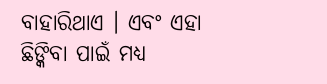ବାହାରିଥାଏ । ଏବଂ ଏହା ଛିଙ୍କିବା ପାଇଁ ମଧ୍ୟ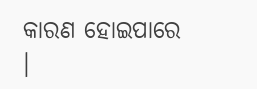କାରଣ ହୋଇପାରେ ।